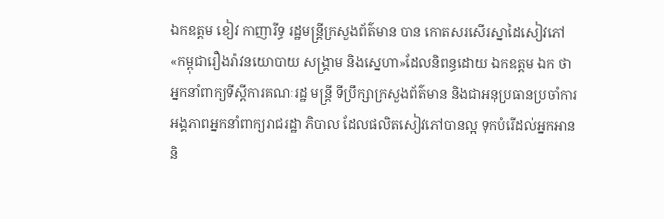ឯកឧត្តម ខៀវ កាញារីទ្ធ រដ្ឋមន្ត្រីក្រសួងព័ត៌មាន បាន កោតសរសើរស្នាដៃសៀវភៅ «កម្ពុជារឿងរ៉ាវនយោបាយ សង្គ្រាម និងស្នេហា»ដែលនិពន្ធដោយ ឯកឧត្តម ឯក ថា អ្នកនាំពាក្យទីស្តីការគណៈរដ្ឋ មន្រ្តី ទីប្រឹក្សាក្រសួងព័ត៌មាន និងជាអនុប្រធានប្រចាំការអង្គភាពអ្នកនាំពាក្យរាជរដ្ឋា ភិបាល ដែលផលិតសៀវភៅបានល្អ ទុកបំរើដល់អ្នកអាន និ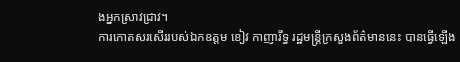ងអ្នកស្រាវជ្រាវ។
ការកោតសរសើររបស់ឯកឧត្តម ខៀវ កាញារីទ្ធ រដ្ឋមន្រ្តីក្រសួងព័ត៌មាននេះ បានធ្វើឡើង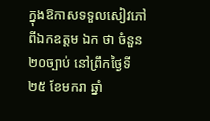ក្នុងឱកាសទទួលសៀវភៅពីឯកឧត្តម ឯក ថា ចំនួន២០ច្បាប់ នៅព្រឹកថ្ងៃទី ២៥ ខែមករា ឆ្នាំ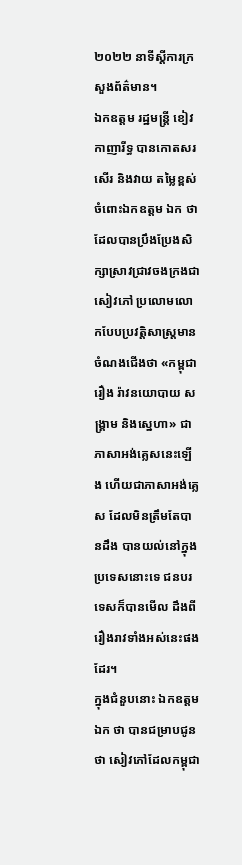២០២២ នាទីស្តីការក្រសួងព័ត៌មាន។
ឯកឧត្តម រដ្ឋមន្ត្រី ខៀវ កាញារីទ្ធ បានកោតសរសើរ និងវាយ តម្លៃខ្ពស់ ចំពោះឯកឧត្តម ឯក ថា ដែលបានប្រឹងប្រែងសិក្សាស្រាវជ្រាវចងក្រងជាសៀវភៅ ប្រលោមលោកបែបប្រវត្តិសាស្រ្តមានចំណងជើងថា «កម្ពុជារឿង រ៉ាវនយោបាយ សង្គ្រាម និងស្នេហា» ជាភាសាអង់គ្លេសនេះឡើង ហើយជាភាសាអង់គ្លេស ដែលមិនត្រឹមតែបានដឹង បានយល់នៅក្នុងប្រទេសនោះទេ ជនបរទេសក៏បានមើល ដឹងពីរឿងរាវទាំងអស់នេះផងដែរ។
ក្នុងជំនួបនោះ ឯកឧត្តម ឯក ថា បានជម្រាបជូនថា សៀវភៅដែលកម្ពុជា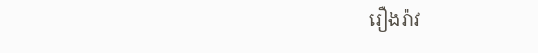រឿងរ៉ាវ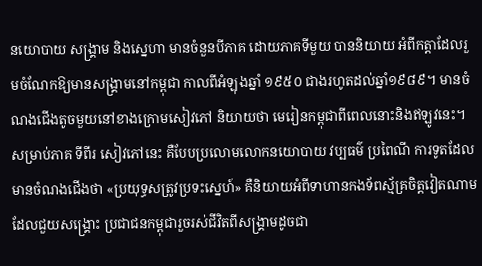នយោបាយ សង្គ្រាម និងស្នេហា មានចំនួនបីភាគ ដោយភាគទីមួយ បាននិយាយ អំពីកត្តាដែលរួមចំណែកឱ្យមានសង្គ្រាមនៅកម្ពុជា កាលពីអំឡុងឆ្នាំ ១៩៥០ ជាងរហូតដល់ឆ្នាំ១៩៨៩។ មានចំណងជើងតូចមួយនៅខាងក្រោមសៀវភៅ និយាយថា មេរៀនកម្ពុជាពីពេលនោះនិងឥឡូវនេះ។
សម្រាប់ភាគ ទីពីរ សៀវភៅនេះ គឺបែបប្រលោមលោកនយោបាយ វប្បធម៌ ប្រពៃណី ការទូតដែលមានចំណងជើងថា «ប្រយុទ្ធសត្រូវប្រទះស្នេហ៍» គឺនិយាយអំពីទាហានកងទ័ពស្ម័គ្រចិត្តវៀតណាម ដែលជួយសង្គ្រោះ ប្រជាជនកម្ពុជារួចរស់ជីវិតពីសង្គ្រាមដូចជា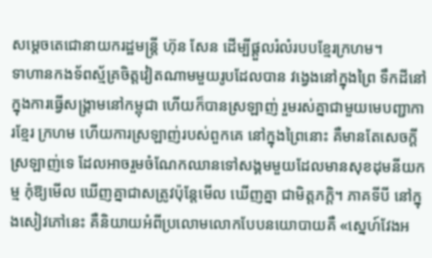សម្តេចតេជោនាយករដ្ឋមន្ត្រី ហ៊ុន សែន ដើម្បីផ្ដួលរំលំរបបខ្មែរក្រហម។
ទាហានកងទ័ពស្ម័គ្រចិត្តវៀតណាមមួយរូបដែលបាន វង្វេងនៅក្នុងព្រៃ ទឹកដីនៅក្នុងការធ្វើសង្គ្រាមនៅកម្ពុជា ហើយក៏បានស្រឡាញ់ រួមរស់គ្នាជាមួយមេបញ្ជាការខ្មែរ ក្រហម ហើយការស្រឡាញ់របស់ពួកគេ នៅក្នុងព្រៃនោះ គឺមានតែសេចក្ដីស្រឡាញ់ទេ ដែលអាចរួមចំណែកឈានទៅសង្គមមួយដែលមានសុខដុមនីយកម្ម កុំឱ្យមើល ឃើញគ្នាជាសត្រូវប៉ុន្តែមើល ឃើញគ្នា ជាមិត្តភក្តិ។ ភាគទីបី នៅក្នុងសៀវភៅនេះ គឺនិយាយអំពីប្រលោមលោកបែបនយោបាយគឺ «ស្នេហ៍វែងអ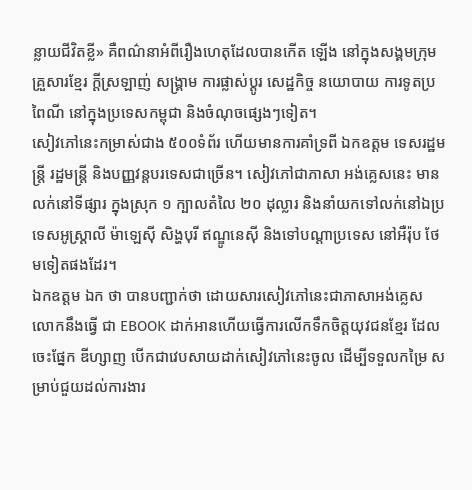ន្លាយជីវិតខ្លី» គឺពណ៌នាអំពីរឿងហេតុដែលបានកើត ឡើង នៅក្នុងសង្គមក្រុមគ្រួសារខ្មែរ ក្ដីស្រឡាញ់ សង្គ្រាម ការផ្លាស់ប្តូរ សេដ្ឋកិច្ច នយោបាយ ការទូតប្រពៃណី នៅក្នុងប្រទេសកម្ពុជា និងចំណុចផ្សេងៗទៀត។
សៀវភៅនេះកម្រាស់ជាង ៥០០ទំព័រ ហើយមានការគាំទ្រពី ឯកឧត្តម ទេសរដ្ឋមន្ត្រី រដ្ឋមន្រ្តី និងបញ្ញវន្តបរទេសជាច្រើន។ សៀវភៅជាភាសា អង់គ្លេសនេះ មានលក់នៅទីផ្សារ ក្នុងស្រុក ១ ក្បាលតំលៃ ២០ ដុល្លារ និងនាំយកទៅលក់នៅឯប្រទេសអូស្ត្រាលី ម៉ាឡេស៊ី សិង្ហបុរី ឥណ្ឌូនេស៊ី និងទៅបណ្តាប្រទេស នៅអឺរ៉ុប ថែមទៀតផងដែរ។
ឯកឧត្តម ឯក ថា បានបញ្ជាក់ថា ដោយសារសៀវភៅនេះជាភាសាអង់គ្លេស លោកនឹងធ្វើ ជា EBOOK ដាក់អានហើយធ្វើការលើកទឹកចិត្ដយុវជនខ្មែរ ដែលចេះផ្នែក ឌីហ្សាញ បើកជាវេបសាយដាក់សៀវភៅនេះចូល ដើម្បីទទួលកម្រៃ សម្រាប់ជួយដល់ការងារ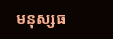មនុស្សធ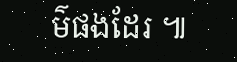ម៌ផងដែរ ៕